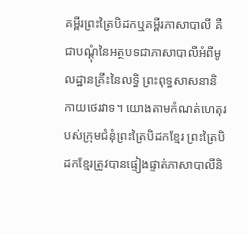គម្ពីរព្រះត្រៃបិដកឬគម្ពីរភាសាបាលី គឺជាបណ្តុំនៃអត្ថបទជាភាសាបាលីអំពីមូលដ្ឋានគ្រឹះនៃលទ្ធិ ព្រះពុទ្ធសាសនានិកាយថេរវាទ។ យោងតាមកំណត់ហេតុរបស់ក្រុមជំនុំព្រះត្រៃបិដកខ្មែរ ព្រះត្រៃបិដកខ្មែរត្រូវបានផ្ទៀងផ្ទាត់ភាសាបាលីនិ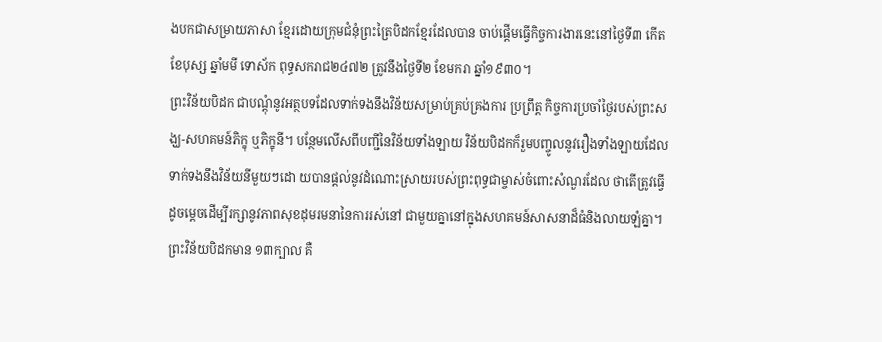ងបកជាសម្រាយភាសា ខ្មែរដោយក្រុមជំនុំព្រះត្រៃបិដកខ្មែរដែលបាន ចាប់ផ្តើមធ្វើកិច្ចការងារនេះនៅថ្ងៃទី៣ កើត ខែបុស្ស ឆ្នាំមមី ទោស័ក ពុទ្ធសករាជ២៤៧២ ត្រូវនឹងថ្ងៃទី២ ខែមករា ឆ្នាំ១៩៣០។
ព្រះវិន័យបិដក ជាបណ្តុំនូវអត្ថបទដែលទាក់ទងនឹងវិន័យសម្រាប់គ្រប់គ្រងការ ប្រព្រឹត្ត កិច្ចការប្រចាំថ្ងៃរបស់ព្រះសង្ឃ-សហគមន៍ភិក្ខុ ឬភិក្ខុនី។ បន្ថែមលើសពីបញ្ជីនៃវិន័យទាំងឡាយ វិន័យបិដកក៏រួមបញ្ចូលនូវរឿងទាំងឡាយដែលទាក់ទងនឹងវិន័យនីមួយៗដោ យបានផ្តល់នូវដំណោះស្រាយរបស់ព្រះពុទ្ធជាម្ចាស់ចំពោះសំណួរដែល ថាតើត្រូវធ្វើដូចម្តេចដើម្បីរក្សានូវភាពសុខដុមរមនានៃការរស់នៅ ជាមួយគ្នានៅក្នុងសហគមន៍សាសនាដ៏ធំនិងលាយឡំគ្នា។ ព្រះវិន័យបិដកមាន ១៣ក្បាល គឺ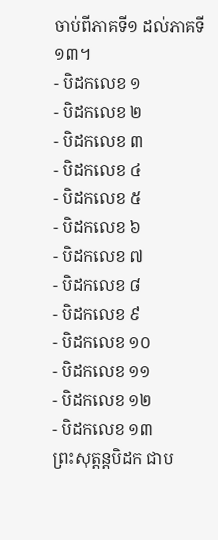ចាប់ពីភាគទី១ ដល់ភាគទី១៣។
- បិដកលេខ ១
- បិដកលេខ ២
- បិដកលេខ ៣
- បិដកលេខ ៤
- បិដកលេខ ៥
- បិដកលេខ ៦
- បិដកលេខ ៧
- បិដកលេខ ៨
- បិដកលេខ ៩
- បិដកលេខ ១០
- បិដកលេខ ១១
- បិដកលេខ ១២
- បិដកលេខ ១៣
ព្រះសុត្តន្តបិដក ជាប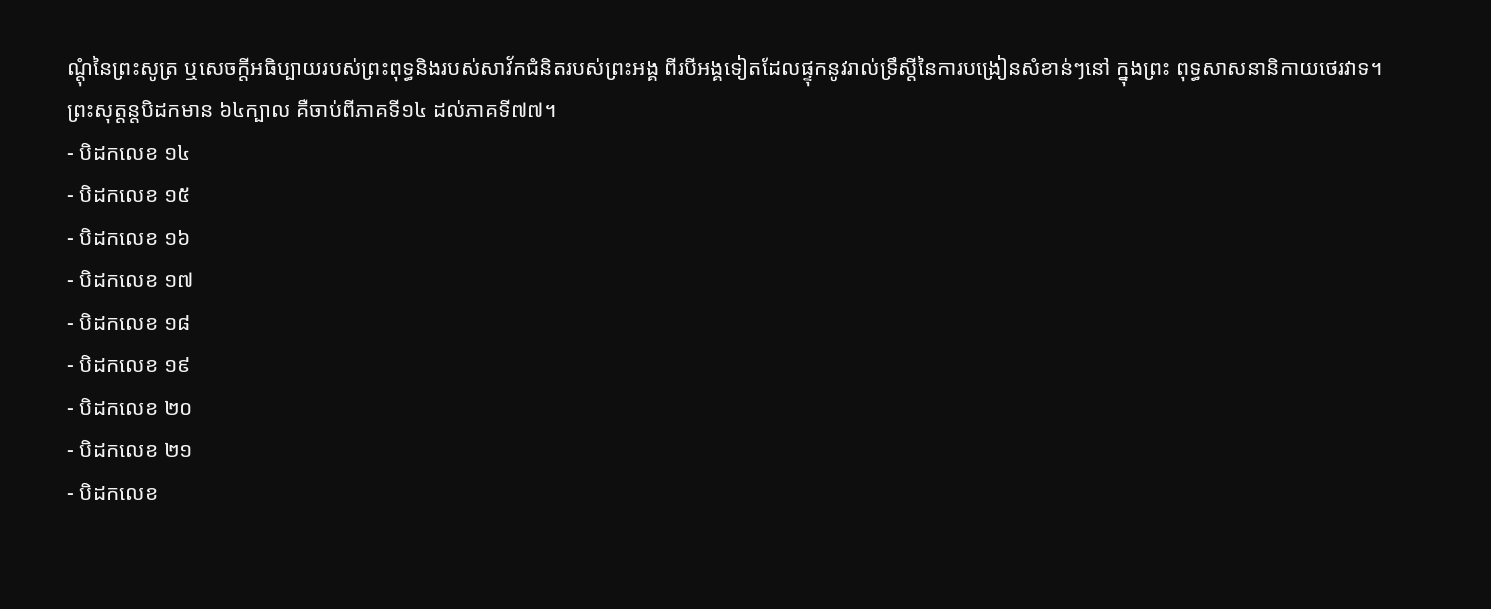ណ្តុំនៃព្រះសូត្រ ឬសេចក្តីអធិប្បាយរបស់ព្រះពុទ្ធនិងរបស់សាវ័កជំនិតរបស់ព្រះអង្គ ពីរបីអង្គទៀតដែលផ្ទុកនូវរាល់ទ្រឹស្តីនៃការបង្រៀនសំខាន់ៗនៅ ក្នុងព្រះ ពុទ្ធសាសនានិកាយថេរវាទ។ ព្រះសុត្តន្តបិដកមាន ៦៤ក្បាល គឺចាប់ពីភាគទី១៤ ដល់ភាគទី៧៧។
- បិដកលេខ ១៤
- បិដកលេខ ១៥
- បិដកលេខ ១៦
- បិដកលេខ ១៧
- បិដកលេខ ១៨
- បិដកលេខ ១៩
- បិដកលេខ ២០
- បិដកលេខ ២១
- បិដកលេខ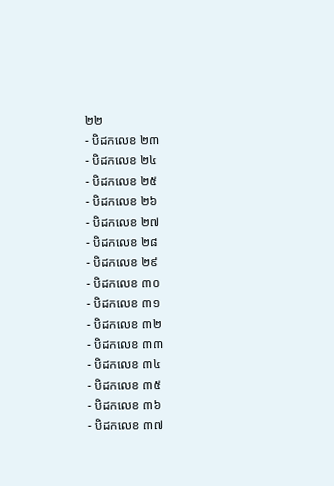២២
- បិដកលេខ ២៣
- បិដកលេខ ២៤
- បិដកលេខ ២៥
- បិដកលេខ ២៦
- បិដកលេខ ២៧
- បិដកលេខ ២៨
- បិដកលេខ ២៩
- បិដកលេខ ៣០
- បិដកលេខ ៣១
- បិដកលេខ ៣២
- បិដកលេខ ៣៣
- បិដកលេខ ៣៤
- បិដកលេខ ៣៥
- បិដកលេខ ៣៦
- បិដកលេខ ៣៧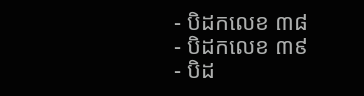- បិដកលេខ ៣៨
- បិដកលេខ ៣៩
- បិដ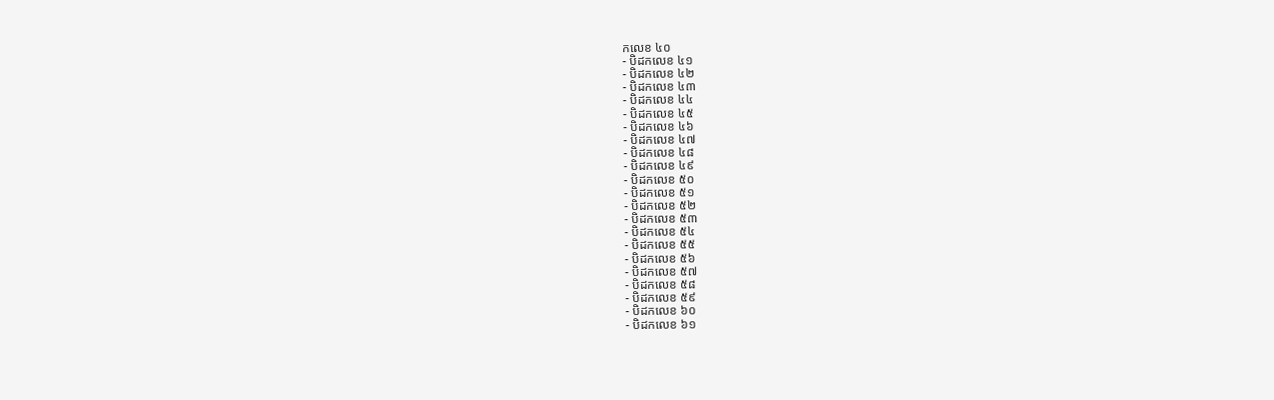កលេខ ៤០
- បិដកលេខ ៤១
- បិដកលេខ ៤២
- បិដកលេខ ៤៣
- បិដកលេខ ៤៤
- បិដកលេខ ៤៥
- បិដកលេខ ៤៦
- បិដកលេខ ៤៧
- បិដកលេខ ៤៨
- បិដកលេខ ៤៩
- បិដកលេខ ៥០
- បិដកលេខ ៥១
- បិដកលេខ ៥២
- បិដកលេខ ៥៣
- បិដកលេខ ៥៤
- បិដកលេខ ៥៥
- បិដកលេខ ៥៦
- បិដកលេខ ៥៧
- បិដកលេខ ៥៨
- បិដកលេខ ៥៩
- បិដកលេខ ៦០
- បិដកលេខ ៦១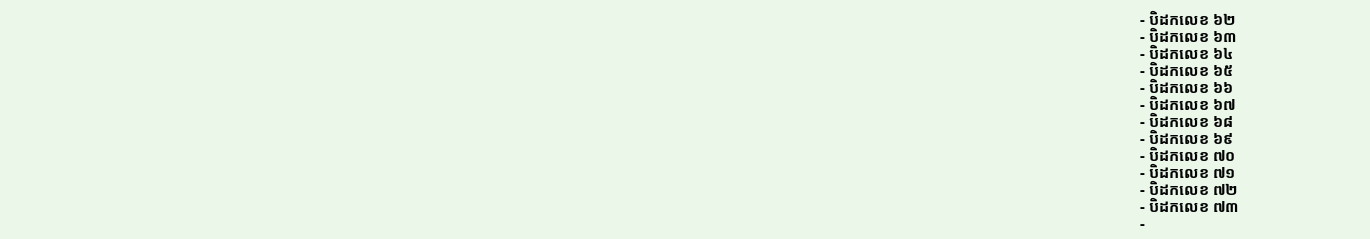- បិដកលេខ ៦២
- បិដកលេខ ៦៣
- បិដកលេខ ៦៤
- បិដកលេខ ៦៥
- បិដកលេខ ៦៦
- បិដកលេខ ៦៧
- បិដកលេខ ៦៨
- បិដកលេខ ៦៩
- បិដកលេខ ៧០
- បិដកលេខ ៧១
- បិដកលេខ ៧២
- បិដកលេខ ៧៣
-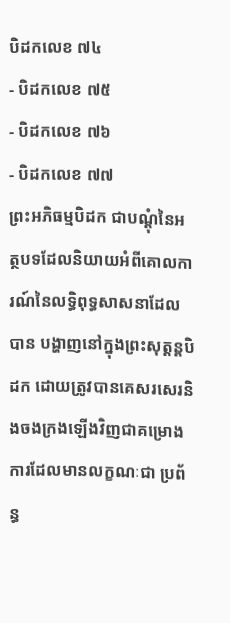បិដកលេខ ៧៤
- បិដកលេខ ៧៥
- បិដកលេខ ៧៦
- បិដកលេខ ៧៧
ព្រះអភិធម្មបិដក ជាបណ្តុំនៃអត្ថបទដែលនិយាយអំពីគោលការណ៍នៃលទ្ធិពុទ្ធសាសនាដែលបាន បង្ហាញនៅក្នុងព្រះសុត្តន្តបិដក ដោយត្រូវបានគេសរសេរនិងចងក្រងឡើងវិញជាគម្រោងការដែលមានលក្ខណៈជា ប្រព័ន្ធ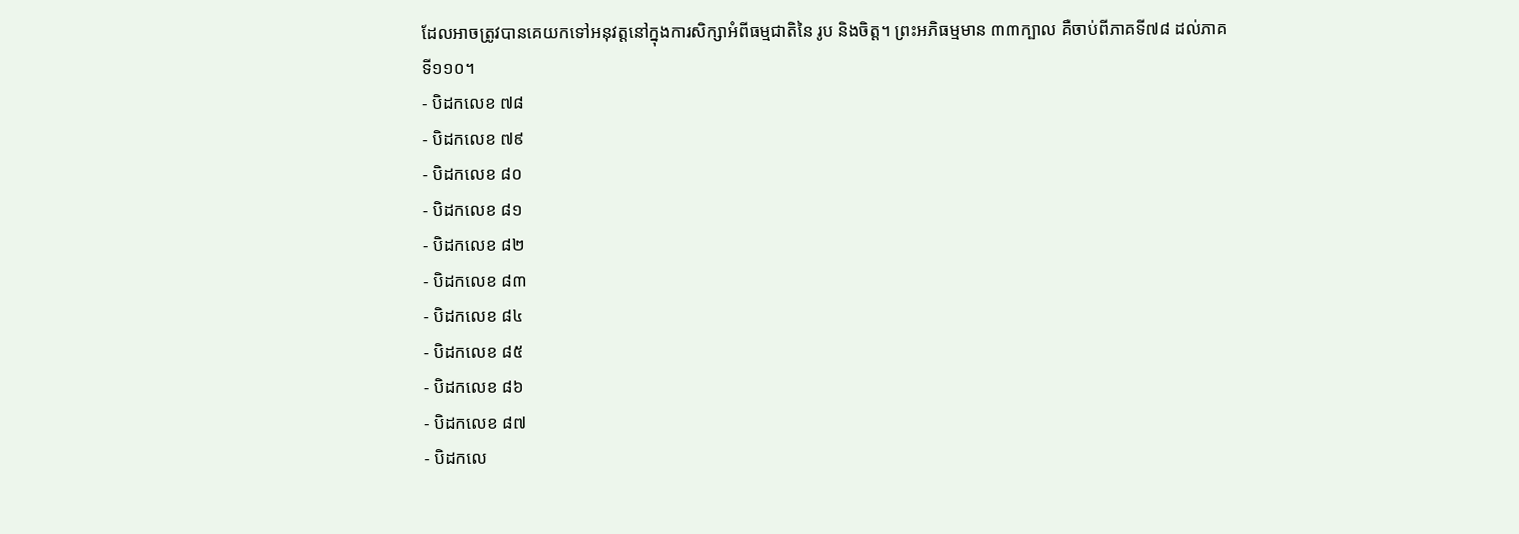ដែលអាចត្រូវបានគេយកទៅអនុវត្តនៅក្នុងការសិក្សាអំពីធម្មជាតិនៃ រូប និងចិត្ត។ ព្រះអភិធម្មមាន ៣៣ក្បាល គឺចាប់ពីភាគទី៧៨ ដល់ភាគទី១១០។
- បិដកលេខ ៧៨
- បិដកលេខ ៧៩
- បិដកលេខ ៨០
- បិដកលេខ ៨១
- បិដកលេខ ៨២
- បិដកលេខ ៨៣
- បិដកលេខ ៨៤
- បិដកលេខ ៨៥
- បិដកលេខ ៨៦
- បិដកលេខ ៨៧
- បិដកលេ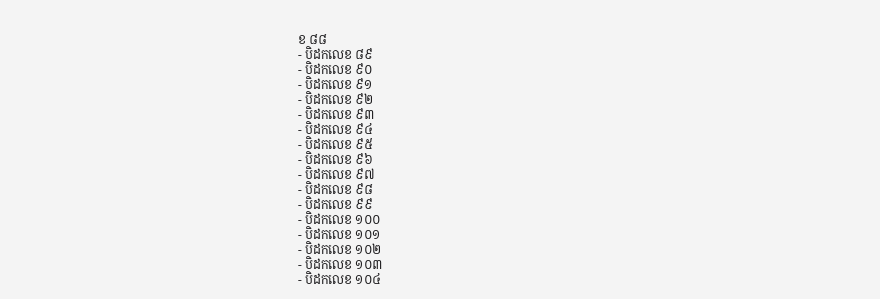ខ ៨៨
- បិដកលេខ ៨៩
- បិដកលេខ ៩០
- បិដកលេខ ៩១
- បិដកលេខ ៩២
- បិដកលេខ ៩៣
- បិដកលេខ ៩៤
- បិដកលេខ ៩៥
- បិដកលេខ ៩៦
- បិដកលេខ ៩៧
- បិដកលេខ ៩៨
- បិដកលេខ ៩៩
- បិដកលេខ ១០០
- បិដកលេខ ១០១
- បិដកលេខ ១០២
- បិដកលេខ ១០៣
- បិដកលេខ ១០៤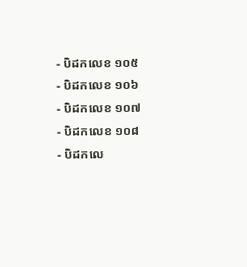- បិដកលេខ ១០៥
- បិដកលេខ ១០៦
- បិដកលេខ ១០៧
- បិដកលេខ ១០៨
- បិដកលេ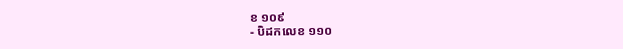ខ ១០៩
- បិដកលេខ ១១០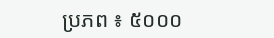ប្រភព ៖ ៥០០០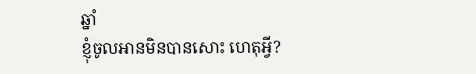ឆ្នាំ
ខ្ញុំចូលអានមិនបានសោះ ហេតុអ្វី?